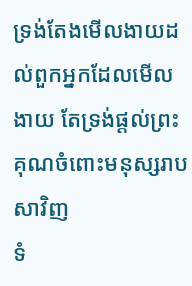ទ្រង់តែងមើលងាយដល់ពួកអ្នកដែលមើលងាយ តែទ្រង់ផ្តល់ព្រះគុណចំពោះមនុស្សរាបសាវិញ
ទំ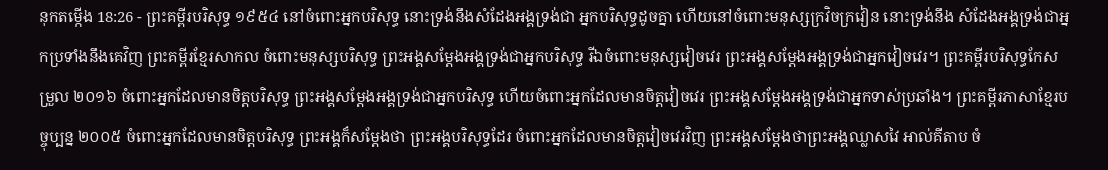នុកតម្កើង 18:26 - ព្រះគម្ពីរបរិសុទ្ធ ១៩៥៤ នៅចំពោះអ្នកបរិសុទ្ធ នោះទ្រង់នឹងសំដែងអង្គទ្រង់ជា អ្នកបរិសុទ្ធដូចគ្នា ហើយនៅចំពោះមនុស្សក្រវិចក្រវៀន នោះទ្រង់នឹង សំដែងអង្គទ្រង់ជាអ្នកប្រទាំងនឹងគេវិញ ព្រះគម្ពីរខ្មែរសាកល ចំពោះមនុស្សបរិសុទ្ធ ព្រះអង្គសម្ដែងអង្គទ្រង់ជាអ្នកបរិសុទ្ធ រីឯចំពោះមនុស្សវៀចវេរ ព្រះអង្គសម្ដែងអង្គទ្រង់ជាអ្នកវៀចវេរ។ ព្រះគម្ពីរបរិសុទ្ធកែសម្រួល ២០១៦ ចំពោះអ្នកដែលមានចិត្តបរិសុទ្ធ ព្រះអង្គសម្ដែងអង្គទ្រង់ជាអ្នកបរិសុទ្ធ ហើយចំពោះអ្នកដែលមានចិត្តវៀចវេរ ព្រះអង្គសម្ដែងអង្គទ្រង់ជាអ្នកទាស់ប្រឆាំង។ ព្រះគម្ពីរភាសាខ្មែរបច្ចុប្បន្ន ២០០៥ ចំពោះអ្នកដែលមានចិត្តបរិសុទ្ធ ព្រះអង្គក៏សម្តែងថា ព្រះអង្គបរិសុទ្ធដែរ ចំពោះអ្នកដែលមានចិត្តវៀចវេរវិញ ព្រះអង្គសម្តែងថាព្រះអង្គឈ្លាសវៃ អាល់គីតាប ចំ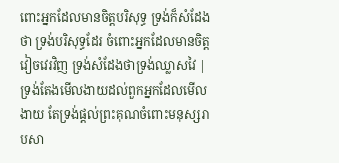ពោះអ្នកដែលមានចិត្តបរិសុទ្ធ ទ្រង់ក៏សំដែងថា ទ្រង់បរិសុទ្ធដែរ ចំពោះអ្នកដែលមានចិត្តវៀចវេរវិញ ទ្រង់សំដែងថាទ្រង់ឈ្លាសវៃ |
ទ្រង់តែងមើលងាយដល់ពួកអ្នកដែលមើលងាយ តែទ្រង់ផ្តល់ព្រះគុណចំពោះមនុស្សរាបសា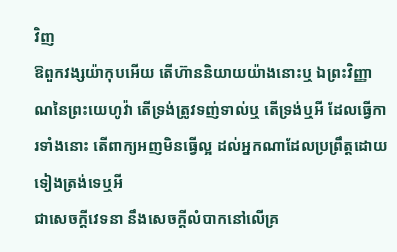វិញ
ឱពួកវង្សយ៉ាកុបអើយ តើហ៊ាននិយាយយ៉ាងនោះឬ ឯព្រះវិញ្ញាណនៃព្រះយេហូវ៉ា តើទ្រង់ត្រូវទញ់ទាល់ឬ តើទ្រង់ឬអី ដែលធ្វើការទាំងនោះ តើពាក្យអញមិនធ្វើល្អ ដល់អ្នកណាដែលប្រព្រឹត្តដោយទៀងត្រង់ទេឬអី
ជាសេចក្ដីវេទនា នឹងសេចក្ដីលំបាកនៅលើគ្រ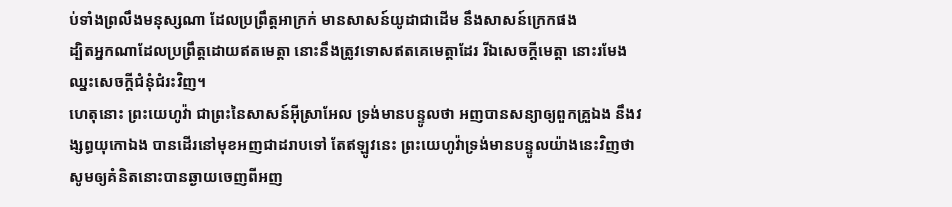ប់ទាំងព្រលឹងមនុស្សណា ដែលប្រព្រឹត្តអាក្រក់ មានសាសន៍យូដាជាដើម នឹងសាសន៍ក្រេកផង
ដ្បិតអ្នកណាដែលប្រព្រឹត្តដោយឥតមេត្តា នោះនឹងត្រូវទោសឥតគេមេត្តាដែរ រីឯសេចក្ដីមេត្តា នោះរមែងឈ្នះសេចក្ដីជំនុំជំរះវិញ។
ហេតុនោះ ព្រះយេហូវ៉ា ជាព្រះនៃសាសន៍អ៊ីស្រាអែល ទ្រង់មានបន្ទូលថា អញបានសន្យាឲ្យពួកគ្រួឯង នឹងវង្សព្ធយុកោឯង បានដើរនៅមុខអញជាដរាបទៅ តែឥឡូវនេះ ព្រះយេហូវ៉ាទ្រង់មានបន្ទូលយ៉ាងនេះវិញថា សូមឲ្យគំនិតនោះបានឆ្ងាយចេញពីអញ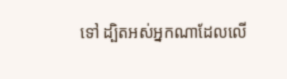ទៅ ដ្បិតអស់អ្នកណាដែលលើ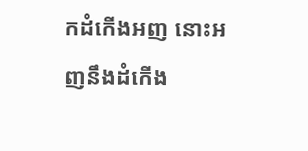កដំកើងអញ នោះអញនឹងដំកើង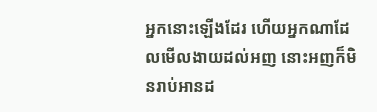អ្នកនោះឡើងដែរ ហើយអ្នកណាដែលមើលងាយដល់អញ នោះអញក៏មិនរាប់អានដ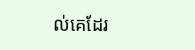ល់គេដែរ